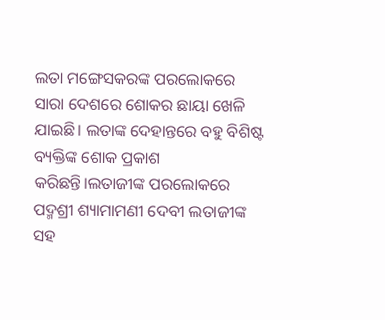ଲତା ମଙ୍ଗେସକରଙ୍କ ପରଲୋକରେ ସାରା ଦେଶରେ ଶୋକର ଛାୟା ଖେଳି ଯାଇଛି। ଲତାଙ୍କ ଦେହାନ୍ତରେ ବହୁ ବିଶିଷ୍ଟ ବ୍ୟକ୍ତିଙ୍କ ଶୋକ ପ୍ରକାଶ କରିଛନ୍ତି।ଲତାଜୀଙ୍କ ପରଲୋକରେ ପଦ୍ମଶ୍ରୀ ଶ୍ୟାମାମଣୀ ଦେବୀ ଲତାଜୀଙ୍କ ସହ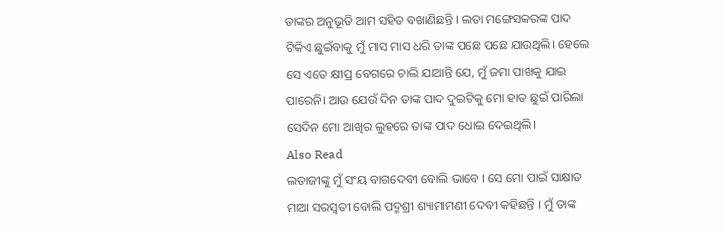ତାଙ୍କର ଅନୁଭୂତି ଆମ ସହିତ ବଖାଣିଛନ୍ତି । ଲତା ମଙ୍ଗେସକରଙ୍କ ପାଦ ଟିକିଏ ଛୁଇଁବାକୁ ମୁଁ ମାସ ମାସ ଧରି ତାଙ୍କ ପଛେ ପଛେ ଯାଉଥିଲି। ହେଲେ ସେ ଏତେ କ୍ଷୀପ୍ର ବେଗରେ ଚାଲି ଯାଆନ୍ତି ଯେ, ମୁଁ ଜମା ପାଖକୁ ଯାଇ ପାରେନି। ଆଉ ଯେଉଁ ଦିନ ତାଙ୍କ ପାଦ ଦୁଇଟିକୁ ମୋ ହାତ ଛୁଇଁ ପାରିଲା ସେଦିନ ମୋ ଆଖିର ଲୁହରେ ତାଙ୍କ ପାଦ ଧୋଇ ଦେଇଥିଲି।
Also Read
ଲତାଜୀଙ୍କୁ ମୁଁ ସଂୟ ବାଗଦେବୀ ବୋଲି ଭାବେ । ସେ ମୋ ପାଇଁ ସାକ୍ଷାତ ମାଆ ସରସ୍ୱତୀ ବୋଲି ପଦ୍ମଶ୍ରୀ ଶ୍ୟାମାମଣୀ ଦେବୀ କହିଛନ୍ତି । ମୁଁ ତାଙ୍କ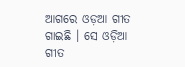ଆଗରେ ଓଡ଼ଆ ଗୀତ ଗାଇଛି । ସେ ଓଡ଼ିଆ ଗୀତ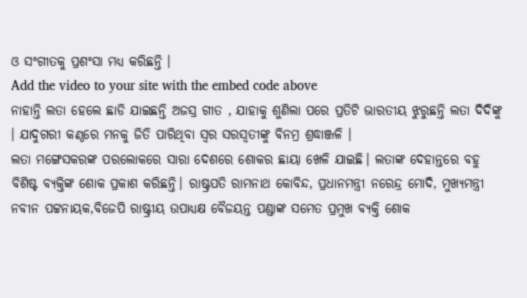ଓ ସଂଗୀତକୁ ପ୍ରଶଂସା ମଧ୍ୟ କରିଛନ୍ତି ।
Add the video to your site with the embed code above
ନାହାନ୍ତି ଲତା ହେଲେ ଛାଡି ଯାଇଛନ୍ତି ଅଜସ୍ର ଗୀତ , ଯାହାକୁ ଶୁଣିଲା ପରେ ପ୍ରତିଟି ଭାରତୀୟ ଝୁରୁଛନ୍ତି ଲତା ଦିଦିଙ୍କୁ । ଯାଦୁଗରୀ କଣ୍ଠରେ ମନକୁ ଜିତି ପାରିଥିବା ସ୍ୱର ସରସ୍ୱତୀଙ୍କୁ ବିନମ୍ର ଶ୍ରଦ୍ଧାଞ୍ଜଳି ।
ଲତା ମଙ୍ଗେସକରଙ୍କ ପରଲୋକରେ ସାରା ଦେଶରେ ଶୋକର ଛାୟା ଖେଳି ଯାଇଛି। ଲତାଙ୍କ ଦେହାନ୍ତରେ ବହୁ ବିଶିଷ୍ଟ ବ୍ୟକ୍ତିଙ୍କ ଶୋକ ପ୍ରକାଶ କରିଛନ୍ତି। ରାଷ୍ଟ୍ରପତି ରାମନାଥ କୋବିନ୍ଦ, ପ୍ରଧାନମନ୍ତ୍ରୀ ନରେନ୍ଦ୍ର ମୋଦି, ମୁଖ୍ୟମନ୍ତ୍ରୀ ନବୀନ ପଟ୍ଟନାୟକ,ବିଜେପି ରାଷ୍ଟ୍ରୀୟ ଉପାଧ୍ୟକ୍ଷ ବୈଜୟନ୍ତ ପଣ୍ଡାଙ୍କ ସମେତ ପ୍ରମୁଖ ବ୍ୟକ୍ତି ଶୋକ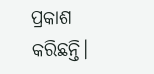ପ୍ରକାଶ କରିଛନ୍ତି।